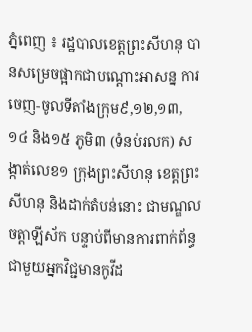ភ្នំពេញ ៖ រដ្ឋបាលខេត្តព្រះសីហនុ បានសម្រេចផ្អាកជាបណ្តោះអាសន្ន ការចេញ-ចូលទីតាំងក្រុម៩,១២,១៣,១៤ និង១៥ ភូមិ៣ (ទំនប់រលក) សង្កាត់លេខ១ ក្រុងព្រះសីហនុ ខេត្តព្រះសីហនុ និងដាក់តំបន់នោះ ជាមណ្ឌលចត្តាឡីស័ក បន្ទាប់ពីមានការពាក់ព័ន្ធ ជាមួយអ្នកវិជ្ជមានកូវីដ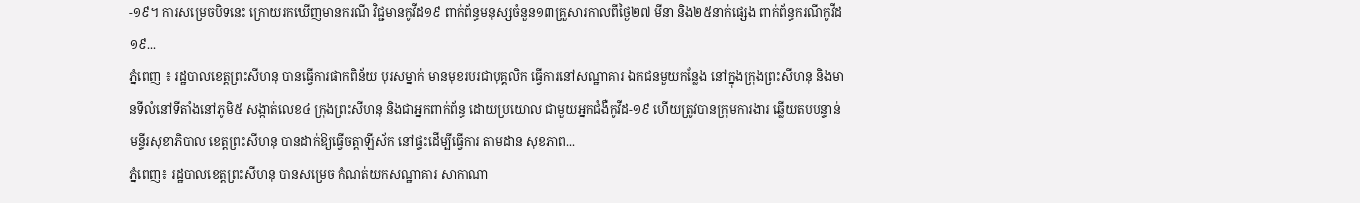-១៩។ ការសម្រេចបិទនេះ ក្រោយរកឃើញមានករណី វិជ្ជមានកូវីដ១៩ ពាក់ព័ន្ធមនុស្សចំនួន១៣គ្រួសារកាលពីថ្ងៃ២៧ មីនា និង២៥នាក់ផ្សេង ពាក់ព័ន្ធករណីកូវីដ១៩...
ភ្នំពេញ ៖ រដ្ឋបាលខេត្តព្រះសីហនុ បានធ្វើការផាកពិន័យ បុរសម្នាក់ មានមុខរបរជាបុគ្គលិក ធ្វើការនៅសណ្ឋាគារ ឯកជនមួយកន្លែង នៅក្នុងក្រុងព្រះសីហនុ និងមានទីលំនៅទីតាំងនៅភូមិ៥ សង្កាត់លេខ៤ ក្រុងព្រះសីហនុ និងជាអ្នកពាក់ព័ន្ធ ដោយប្រយោល ជាមួយអ្នកជំងឺកូវីដ-១៩ ហើយត្រូវបានក្រុមការងារ ឆ្លើយតបបន្ទាន់មន្ទីរសុខាភិបាល ខេត្តព្រះសីហនុ បានដាក់ឱ្យធ្វើចត្តាឡីស័ក នៅផ្ទះដើម្បីធ្វើការ តាមដាន សុខភាព...
ភ្នំពេញ៖ រដ្ឋបាលខេត្តព្រះសីហនុ បានសម្រេច កំណត់យកសណ្ឋាគារ សាកាណា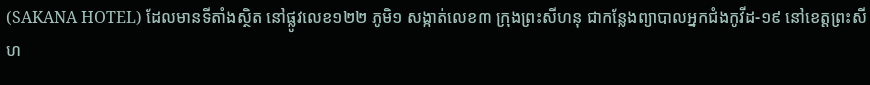(SAKANA HOTEL) ដែលមានទីតាំងស្ថិត នៅផ្លូវលេខ១២២ ភូមិ១ សង្កាត់លេខ៣ ក្រុងព្រះសីហនុ ជាកន្លែងព្យាបាលអ្នកជំងកូវីដ-១៩ នៅខេត្តព្រះសីហ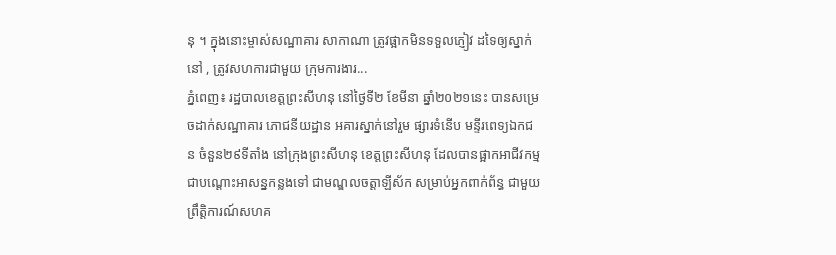នុ ។ ក្នុងនោះម្ចាស់សណ្ឋាគារ សាកាណា ត្រូវផ្អាកមិនទទួលភ្ញៀវ ដទៃឲ្យស្នាក់នៅ , ត្រូវសហការជាមួយ ក្រុមការងារ...
ភ្នំពេញ៖ រដ្ឋបាលខេត្តព្រះសីហនុ នៅថ្ងៃទី២ ខែមីនា ឆ្នាំ២០២១នេះ បានសម្រេចដាក់សណ្ឋាគារ ភោជនីយដ្ឋាន អគារស្នាក់នៅរួម ផ្សារទំនើប មន្ទីរពេទ្យឯកជន ចំនួន២៩ទីតាំង នៅក្រុងព្រះសីហនុ ខេត្តព្រះសីហនុ ដែលបានផ្អាកអាជីវកម្ម ជាបណ្តោះអាសន្នកន្លងទៅ ជាមណ្ឌលចត្តាឡីស័ក សម្រាប់អ្នកពាក់ព័ន្ធ ជាមួយព្រឹត្តិការណ៍សហគ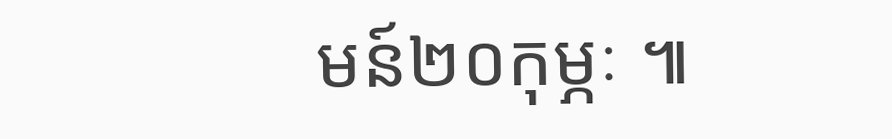មន៍២០កុម្ភៈ ៕